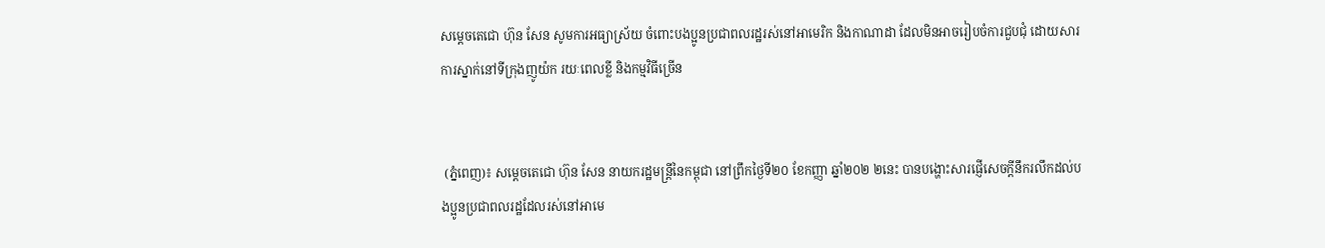សម្តេចតេជោ ហ៊ុន សែន សូមការអធ្យាស្រ័យ ចំពោះបងប្អូនប្រជាពលរដ្ឋរស់នៅអាមេរិក និងកាណាដា ដែលមិនអាចរៀបចំការជួបជុំ ដោយសារការស្នាក់នៅទីក្រុងញូយ៉ក រយៈពេលខ្លី និងកម្មវិធីច្រើន


 (ភ្នំពេញ)៖ សម្តេចតេជោ ហ៊ុន សែន នាយករដ្ឋមន្ត្រីនៃកម្ពុជា នៅព្រឹកថ្ងៃទី២០ ខែកញ្ញា ឆ្នាំ២០២ ២នេះ បានបង្ហោះសារផ្ញើសេចក្តីនឹករលឹកដល់បងប្អូនប្រជាពលរដ្ឋដែលរស់នៅអាមេ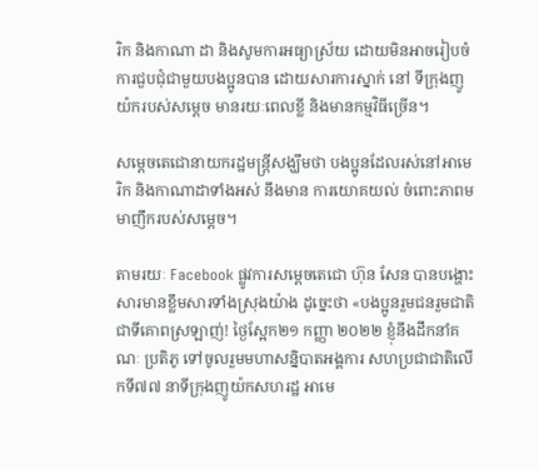រិក និងកាណា ដា និងសូមការអធ្យាស្រ័យ ដោយមិនអាចរៀបចំការជួបជុំជាមួយបងប្អូនបាន ដោយសារការស្នាក់ នៅ ទីក្រុងញូយ៉ករបស់សម្តេច មានរយៈពេលខ្លី និងមានកម្មវិធីច្រើន។

សម្តេចតេជោនាយករដ្ឋមន្ត្រីសង្ឃឹមថា បងប្អូនដែលរស់នៅអាមេរិក និងកាណាដាទាំងអស់ នឹងមាន ការយោគយល់ ចំពោះភាពមមាញឹករបស់សម្តេច។

តាមរយៈ Facebook ផ្លូវការសម្តេចតេជោ ហ៊ុន សែន បានបង្ហោះសារមានខ្លឹមសារទាំងស្រុងយ៉ាង ដូច្នេះថា «បងប្អូនរួមជនរួមជាតិជាទីគោពស្រឡាញ់! ថ្ងៃស្អែក២១ កញ្ញា ២០២២ ខ្ញុំនឹងដឹកនាំគណៈ ប្រតិភូ ទៅចូលរួមមហាសន្និបាតអង្គការ សហប្រជាជាតិលើកទី៧៧ នាទីក្រុងញូយ៉កសហរដ្ឋ អាមេ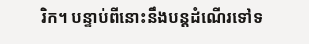រិក។ បន្ទាប់ពីនោះនឹងបន្តដំណើរទៅទ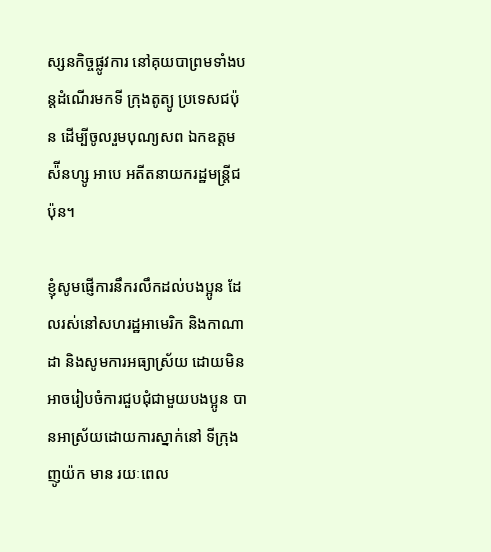ស្សនកិច្ចផ្លូវការ នៅគុយបាព្រមទាំងបន្តដំណើរមកទី ក្រុងតូត្យូ ប្រទេសជប៉ុន ដើម្បីចូលរួមបុណ្យសព ឯកឧត្តមស៉ីនហ្សូ អាបេ អតីតនាយករដ្ឋមន្ត្រីជប៉ុន។

ខ្ញុំសូមផ្ញើការនឹករលឹកដល់បងប្អូន ដែលរស់នៅសហរដ្ឋអាមេរិក និងកាណាដា និងសូមការអធ្យាស្រ័យ ដោយមិនអាចរៀបចំការជួបជុំជាមួយបងប្អូន បានអាស្រ័យដោយការស្នាក់នៅ ទីក្រុងញូយ៉ក មាន រយៈពេល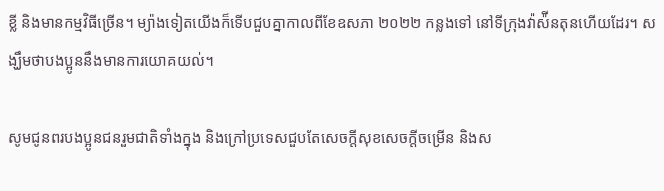ខ្លី និងមានកម្មវិធីច្រើន។ ម្យ៉ាងទៀតយើងក៏ទើបជួបគ្នាកាលពីខែឧសភា ២០២២ កន្លងទៅ នៅទីក្រុងវ៉ាស៉ីនតុនហើយដែរ។ សង្ឃឹមថាបងប្អូននឹងមានការយោគយល់។

សូមជូនពរបងប្អូនជនរួមជាតិទាំងក្នុង និងក្រៅប្រទេសជួបតែសេចក្តីសុខសេចក្តីចម្រើន និងស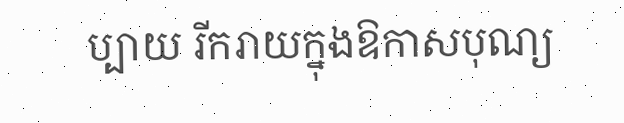ប្បាយ រីករាយក្នុងឱកាសបុណ្យ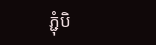ភ្ជុំបិ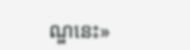ណ្ឌនេះ»